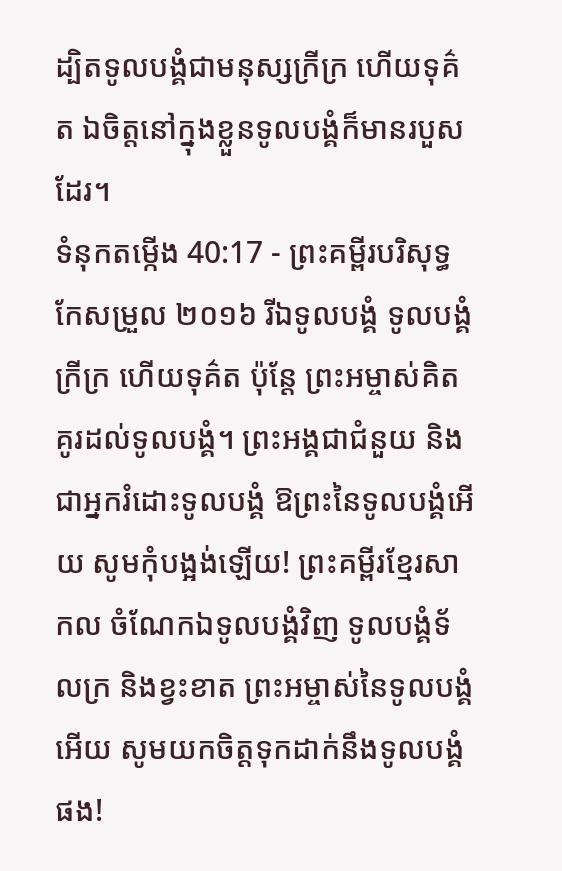ដ្បិតទូលបង្គំជាមនុស្សក្រីក្រ ហើយទុគ៌ត ឯចិត្តនៅក្នុងខ្លួនទូលបង្គំក៏មានរបួសដែរ។
ទំនុកតម្កើង 40:17 - ព្រះគម្ពីរបរិសុទ្ធកែសម្រួល ២០១៦ រីឯទូលបង្គំ ទូលបង្គំក្រីក្រ ហើយទុគ៌ត ប៉ុន្តែ ព្រះអម្ចាស់គិតគូរដល់ទូលបង្គំ។ ព្រះអង្គជាជំនួយ និងជាអ្នករំដោះទូលបង្គំ ឱព្រះនៃទូលបង្គំអើយ សូមកុំបង្អង់ឡើយ! ព្រះគម្ពីរខ្មែរសាកល ចំណែកឯទូលបង្គំវិញ ទូលបង្គំទ័លក្រ និងខ្វះខាត ព្រះអម្ចាស់នៃទូលបង្គំអើយ សូមយកចិត្តទុកដាក់នឹងទូលបង្គំផង!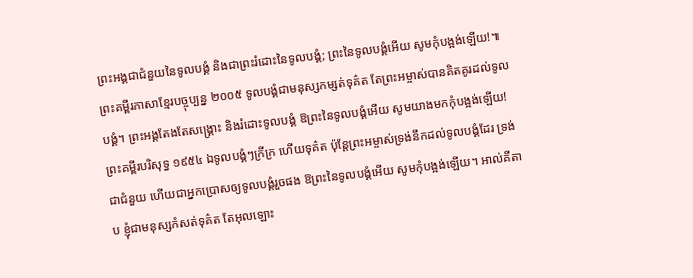ព្រះអង្គជាជំនួយនៃទូលបង្គំ និងជាព្រះរំដោះនៃទូលបង្គំ; ព្រះនៃទូលបង្គំអើយ សូមកុំបង្អង់ឡើយ!៕ ព្រះគម្ពីរភាសាខ្មែរបច្ចុប្បន្ន ២០០៥ ទូលបង្គំជាមនុស្សកម្សត់ទុគ៌ត តែព្រះអម្ចាស់បានគិតគូរដល់ទូលបង្គំ។ ព្រះអង្គតែងតែសង្គ្រោះ និងរំដោះទូលបង្គំ ឱព្រះនៃទូលបង្គំអើយ សូមយាងមកកុំបង្អង់ឡើយ! ព្រះគម្ពីរបរិសុទ្ធ ១៩៥៤ ឯទូលបង្គំៗក្រីក្រ ហើយទុគ៌ត ប៉ុន្តែព្រះអម្ចាស់ទ្រង់នឹកដល់ទូលបង្គំដែរ ទ្រង់ជាជំនួយ ហើយជាអ្នកប្រោសឲ្យទូលបង្គំរួចផង ឱព្រះនៃទូលបង្គំអើយ សូមកុំបង្អង់ឡើយ។ អាល់គីតាប ខ្ញុំជាមនុស្សកំសត់ទុគ៌ត តែអុលឡោះ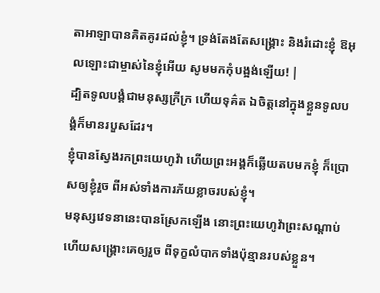តាអាឡាបានគិតគូរដល់ខ្ញុំ។ ទ្រង់តែងតែសង្គ្រោះ និងរំដោះខ្ញុំ ឱអុលឡោះជាម្ចាស់នៃខ្ញុំអើយ សូមមកកុំបង្អង់ឡើយ! |
ដ្បិតទូលបង្គំជាមនុស្សក្រីក្រ ហើយទុគ៌ត ឯចិត្តនៅក្នុងខ្លួនទូលបង្គំក៏មានរបួសដែរ។
ខ្ញុំបានស្វែងរកព្រះយេហូវ៉ា ហើយព្រះអង្គក៏ឆ្លើយតបមកខ្ញុំ ក៏ប្រោសឲ្យខ្ញុំរួច ពីអស់ទាំងការភ័យខ្លាចរបស់ខ្ញុំ។
មនុស្សវេទនានេះបានស្រែកឡើង នោះព្រះយេហូវ៉ាព្រះសណ្ដាប់ ហើយសង្គ្រោះគេឲ្យរួច ពីទុក្ខលំបាកទាំងប៉ុន្មានរបស់ខ្លួន។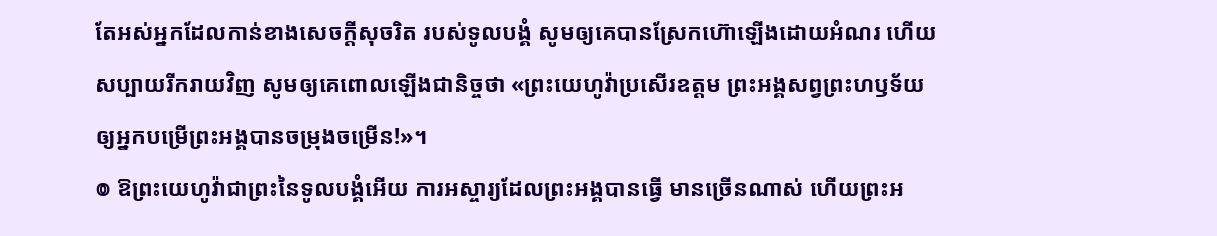តែអស់អ្នកដែលកាន់ខាងសេចក្ដីសុចរិត របស់ទូលបង្គំ សូមឲ្យគេបានស្រែកហ៊ោឡើងដោយអំណរ ហើយសប្បាយរីករាយវិញ សូមឲ្យគេពោលឡើងជានិច្ចថា «ព្រះយេហូវ៉ាប្រសើរឧត្ដម ព្រះអង្គសព្វព្រះហឫទ័យ ឲ្យអ្នកបម្រើព្រះអង្គបានចម្រុងចម្រើន!»។
៙ ឱព្រះយេហូវ៉ាជាព្រះនៃទូលបង្គំអើយ ការអស្ចារ្យដែលព្រះអង្គបានធ្វើ មានច្រើនណាស់ ហើយព្រះអ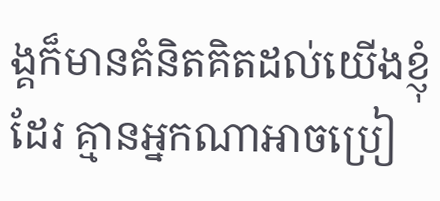ង្គក៏មានគំនិតគិតដល់យើងខ្ញុំដែរ គ្មានអ្នកណាអាចប្រៀ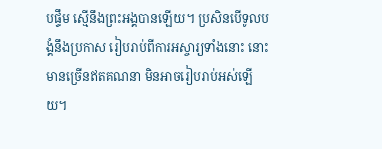បផ្ទឹម ស្មើនឹងព្រះអង្គបានឡើយ។ ប្រសិនបើទូលបង្គំនឹងប្រកាស រៀបរាប់ពីការអស្ចារ្យទាំងនោះ នោះមានច្រើនឥតគណនា មិនអាចរៀបរាប់អស់ឡើយ។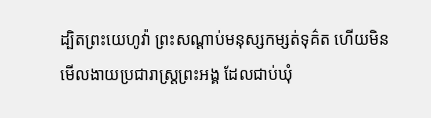ដ្បិតព្រះយេហូវ៉ា ព្រះសណ្ដាប់មនុស្សកម្សត់ទុគ៌ត ហើយមិនមើលងាយប្រជារាស្ត្រព្រះអង្គ ដែលជាប់ឃុំ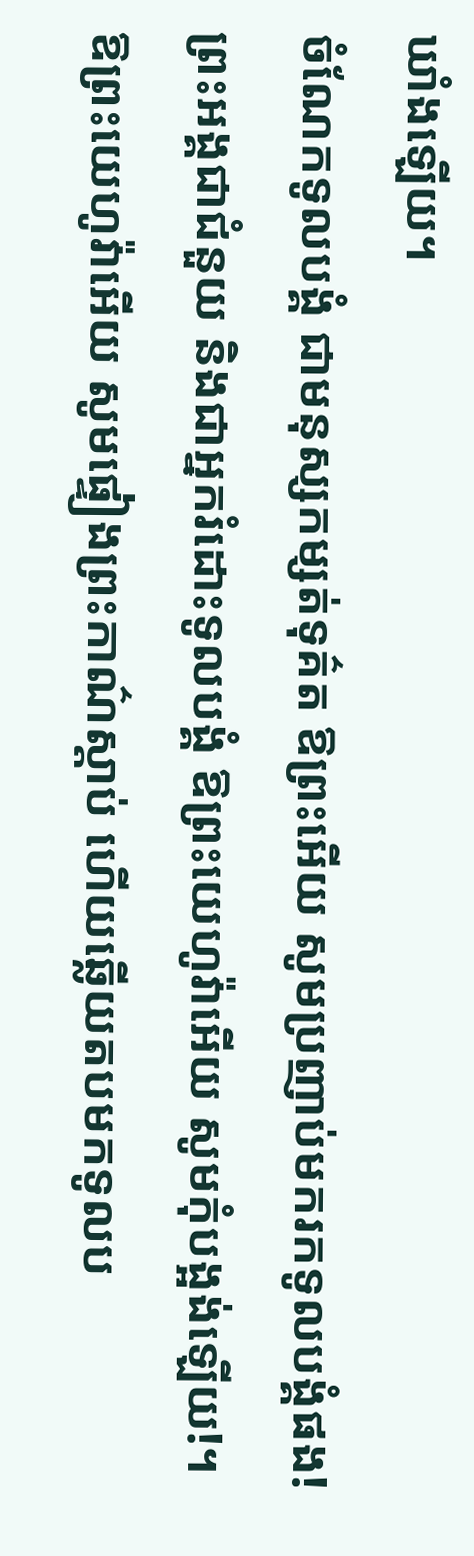ឃាំងឡើយ។
ចំណែកទូលបង្គំ ជាមនុស្សកម្សត់ទុគ៌ត ឱព្រះអើយ សូមប្រញាប់មករកទូលបង្គំផង! ព្រះអង្គជាជំនួយ និងជាអ្នករំដោះទូលបង្គំ ឱព្រះយេហូវ៉ាអើយ សូមកុំបង្អង់ឡើយ!។
ឱព្រះយេហូវ៉ាអើយ សូមផ្ទៀងព្រះកាណ៌ស្តាប់ ហើយឆ្លើយតបមកទូលប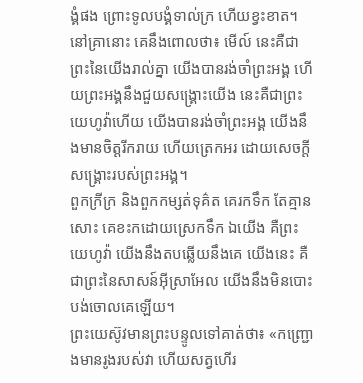ង្គំផង ព្រោះទូលបង្គំទាល់ក្រ ហើយខ្វះខាត។
នៅគ្រានោះ គេនឹងពោលថា៖ មើល៍ នេះគឺជាព្រះនៃយើងរាល់គ្នា យើងបានរង់ចាំព្រះអង្គ ហើយព្រះអង្គនឹងជួយសង្គ្រោះយើង នេះគឺជាព្រះយេហូវ៉ាហើយ យើងបានរង់ចាំព្រះអង្គ យើងនឹងមានចិត្តរីករាយ ហើយត្រេកអរ ដោយសេចក្ដីសង្គ្រោះរបស់ព្រះអង្គ។
ពួកក្រីក្រ និងពួកកម្សត់ទុគ៌ត គេរកទឹក តែគ្មានសោះ គេខះកដោយស្រេកទឹក ឯយើង គឺព្រះយេហូវ៉ា យើងនឹងតបឆ្លើយនឹងគេ យើងនេះ គឺជាព្រះនៃសាសន៍អ៊ីស្រាអែល យើងនឹងមិនបោះបង់ចោលគេឡើយ។
ព្រះយេស៊ូវមានព្រះបន្ទូលទៅគាត់ថា៖ «កញ្ជ្រោងមានរូងរបស់វា ហើយសត្វហើរ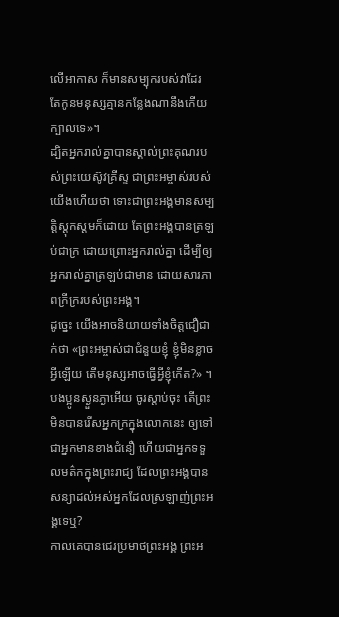លើអាកាស ក៏មានសម្បុករបស់វាដែរ តែកូនមនុស្សគ្មានកន្លែងណានឹងកើយក្បាលទេ»។
ដ្បិតអ្នករាល់គ្នាបានស្គាល់ព្រះគុណរបស់ព្រះយេស៊ូវគ្រីស្ទ ជាព្រះអម្ចាស់របស់យើងហើយថា ទោះជាព្រះអង្គមានសម្បត្តិស្ដុកស្តមក៏ដោយ តែព្រះអង្គបានត្រឡប់ជាក្រ ដោយព្រោះអ្នករាល់គ្នា ដើម្បីឲ្យអ្នករាល់គ្នាត្រឡប់ជាមាន ដោយសារភាពក្រីក្ររបស់ព្រះអង្គ។
ដូច្នេះ យើងអាចនិយាយទាំងចិត្តជឿជាក់ថា «ព្រះអម្ចាស់ជាជំនួយខ្ញុំ ខ្ញុំមិនខ្លាចអ្វីឡើយ តើមនុស្សអាចធ្វើអ្វីខ្ញុំកើត?» ។
បងប្អូនស្ងួនភ្ងាអើយ ចូរស្តាប់ចុះ តើព្រះមិនបានរើសអ្នកក្រក្នុងលោកនេះ ឲ្យទៅជាអ្នកមានខាងជំនឿ ហើយជាអ្នកទទួលមត៌កក្នុងព្រះរាជ្យ ដែលព្រះអង្គបានសន្យាដល់អស់អ្នកដែលស្រឡាញ់ព្រះអង្គទេឬ?
កាលគេបានជេរប្រមាថព្រះអង្គ ព្រះអ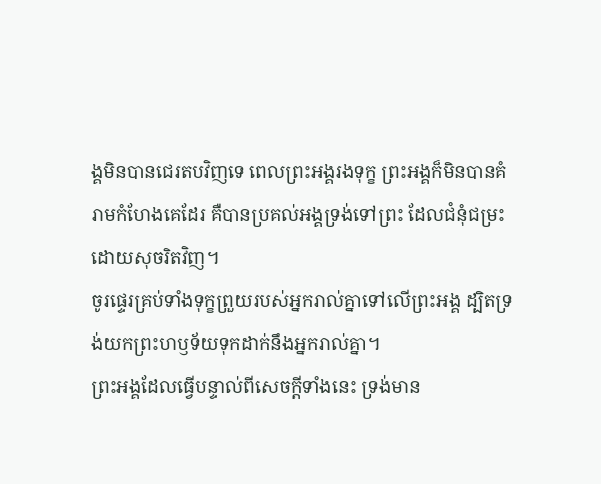ង្គមិនបានជេរតបវិញទេ ពេលព្រះអង្គរងទុក្ខ ព្រះអង្គក៏មិនបានគំរាមកំហែងគេដែរ គឺបានប្រគល់អង្គទ្រង់ទៅព្រះ ដែលជំនុំជម្រះដោយសុចរិតវិញ។
ចូរផ្ទេរគ្រប់ទាំងទុក្ខព្រួយរបស់អ្នករាល់គ្នាទៅលើព្រះអង្គ ដ្បិតទ្រង់យកព្រះហឫទ័យទុកដាក់នឹងអ្នករាល់គ្នា។
ព្រះអង្គដែលធ្វើបន្ទាល់ពីសេចក្ដីទាំងនេះ ទ្រង់មាន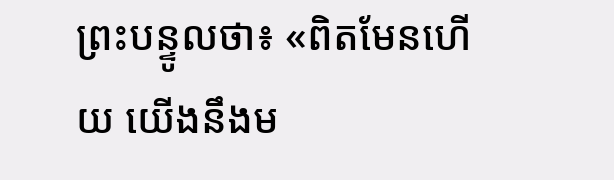ព្រះបន្ទូលថា៖ «ពិតមែនហើយ យើងនឹងម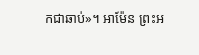កជាឆាប់»។ អាម៉ែន ព្រះអ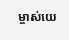ម្ចាស់យេ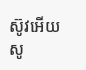ស៊ូវអើយ សូ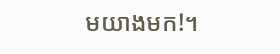មយាងមក!។